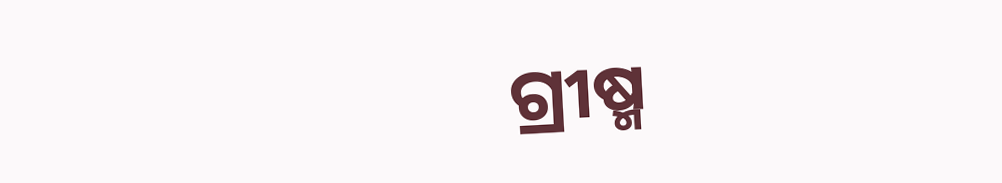ଗ୍ରୀଷ୍ମ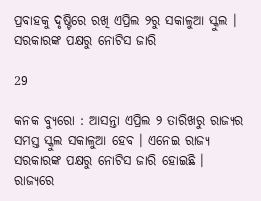ପ୍ରବାହକୁ ଦୃଷ୍ଟିରେ ରଖି ଏପ୍ରିଲ ୨ରୁ ସକାଳୁଆ ସ୍କୁଲ । ସରକାରଙ୍କ ପକ୍ଷରୁ ନୋଟିସ ଜାରି

29

କନକ ବ୍ୟୁରୋ : ଆସନ୍ତା ଏପ୍ରିଲ ୨ ତାରିଖରୁ ରାଜ୍ୟର ସମସ୍ତ ସ୍କୁଲ ସକାଳୁଆ ହେବ । ଏନେଇ ରାଜ୍ୟ ସରକାରଙ୍କ ପକ୍ଷରୁ ନୋଟିସ ଜାରି ହୋଇଛି । ରାଜ୍ୟରେ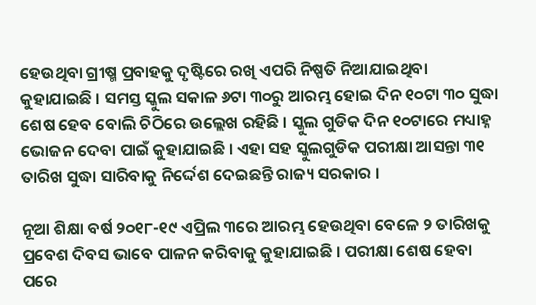ହେଉଥିବା ଗ୍ରୀଷ୍ମ ପ୍ରବାହକୁ ଦୃଷ୍ଟିରେ ରଖି ଏପରି ନିଷ୍ପତି ନିଆଯାଇଥିବା କୁହାଯାଇଛି । ସମସ୍ତ ସ୍କୁଲ ସକାଳ ୬ଟା ୩୦ରୁ ଆରମ୍ଭ ହୋଇ ଦିନ ୧୦ଟା ୩୦ ସୁଦ୍ଧା ଶେଷ ହେବ ବୋଲି ଚିଠିରେ ଉଲ୍ଲେଖ ରହିଛି । ସ୍କୁଲ ଗୁଡିକ ଦିନ ୧୦ଟାରେ ମଧ୍ୟାହ୍ନ ଭୋଜନ ଦେବା ପାଇଁ କୁହାଯାଇଛି । ଏହା ସହ ସ୍କୁଲଗୁଡିକ ପରୀକ୍ଷା ଆସନ୍ତା ୩୧ ତାରିଖ ସୁଦ୍ଧା ସାରିବାକୁ ନିର୍ଦ୍ଦେଶ ଦେଇଛନ୍ତି ରାଜ୍ୟ ସରକାର ।

ନୂଆ ଶିକ୍ଷା ବର୍ଷ ୨୦୧୮-୧୯ ଏପ୍ରିଲ ୩ରେ ଆରମ୍ଭ ହେଉଥିବା ବେଳେ ୨ ତାରିଖକୁ ପ୍ରବେଶ ଦିବସ ଭାବେ ପାଳନ କରିବାକୁ କୁହାଯାଇଛି । ପରୀକ୍ଷା ଶେଷ ହେବା ପରେ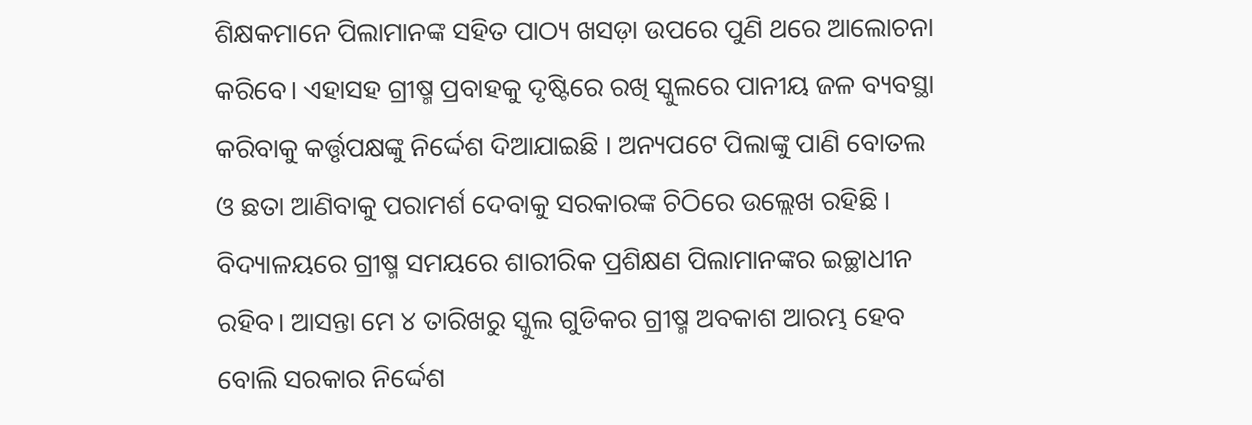ଶିକ୍ଷକମାନେ ପିଲାମାନଙ୍କ ସହିତ ପାଠ୍ୟ ଖସଡ଼ା ଉପରେ ପୁଣି ଥରେ ଆଲୋଚନା କରିବେ। ଏହାସହ ଗ୍ରୀଷ୍ମ ପ୍ରବାହକୁ ଦୃଷ୍ଟିରେ ରଖି ସ୍କୁଲରେ ପାନୀୟ ଜଳ ବ୍ୟବସ୍ଥା କରିବାକୁ କର୍ତ୍ତୃପକ୍ଷଙ୍କୁ ନିର୍ଦ୍ଦେଶ ଦିଆଯାଇଛି । ଅନ୍ୟପଟେ ପିଲାଙ୍କୁ ପାଣି ବୋତଲ ଓ ଛତା ଆଣିବାକୁ ପରାମର୍ଶ ଦେବାକୁ ସରକାରଙ୍କ ଚିଠିରେ ଉଲ୍ଲେଖ ରହିଛି । ବିଦ୍ୟାଳୟରେ ଗ୍ରୀଷ୍ମ ସମୟରେ ଶାରୀରିକ ପ୍ରଶିକ୍ଷଣ ପିଲାମାନଙ୍କର ଇଚ୍ଛାଧୀନ ରହିବ। ଆସନ୍ତା ମେ ୪ ତାରିଖରୁ ସ୍କୁଲ ଗୁଡିକର ଗ୍ରୀଷ୍ମ ଅବକାଶ ଆରମ୍ଭ ହେବ ବୋଲି ସରକାର ନିର୍ଦ୍ଦେଶ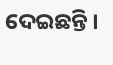ଦେଇଛନ୍ତି ।